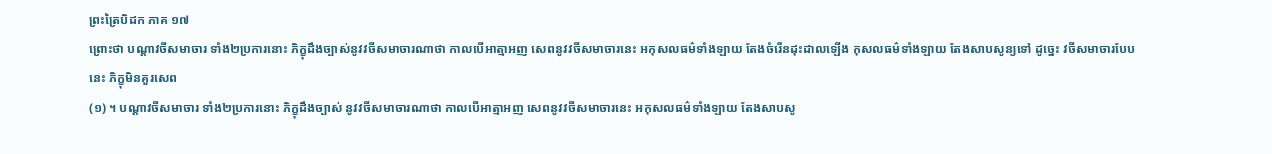ព្រះត្រៃបិដក ភាគ ១៧
ព្រោះថា បណ្តាវចីសមាចារ ទាំង២ប្រការនោះ ភិក្ខុដឹងច្បាស់នូវវចីសមាចារណាថា កាលបើអាត្មាអញ សេពនូវវចីសមាចារនេះ អកុសលធម៌ទាំងឡាយ តែងចំរើនដុះដាលឡើង កុសលធម៌ទាំងឡាយ តែងសាបសូន្យទៅ ដូច្នេះ វចីសមាចារបែបនេះ ភិក្ខុមិនគួរសេព
(១) ។ បណ្តាវចីសមាចារ ទាំង២ប្រការនោះ ភិក្ខុដឹងច្បាស់ នូវវចីសមាចារណាថា កាលបើអាត្មាអញ សេពនូវវចីសមាចារនេះ អកុសលធម៌ទាំងឡាយ តែងសាបសូ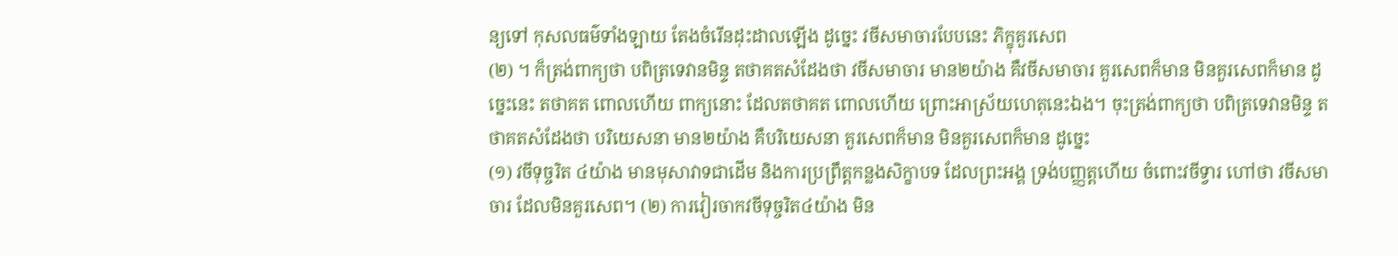ន្យទៅ កុសលធម៌ទាំងឡាយ តែងចំរើនដុះដាលឡើង ដូច្នេះ វចីសមាចារបែបនេះ ភិក្ខុគួរសេព
(២) ។ ក៏ត្រង់ពាក្យថា បពិត្រទេវានមិន្ទ តថាគតសំដែងថា វចីសមាចារ មាន២យ៉ាង គឺវចីសមាចារ គួរសេពក៏មាន មិនគួរសេពក៏មាន ដូច្នេះនេះ តថាគត ពោលហើយ ពាក្យនោះ ដែលតថាគត ពោលហើយ ព្រោះអាស្រ័យហេតុនេះឯង។ ចុះត្រង់ពាក្យថា បពិត្រទេវានមិន្ទ តថាគតសំដែងថា បរិយេសនា មាន២យ៉ាង គឺបរិយេសនា គួរសេពក៏មាន មិនគួរសេពក៏មាន ដូច្នេះ
(១) វចីទុច្ចរិត ៤យ៉ាង មានមុសាវាទជាដើម និងការប្រព្រឹត្តកន្លងសិក្ខាបទ ដែលព្រះអង្គ ទ្រង់បញ្ញត្តហើយ ចំពោះវចីទ្វារ ហៅថា វចីសមាចារ ដែលមិនគួរសេព។ (២) ការវៀរចាកវចីទុច្ចរិត៤យ៉ាង មិន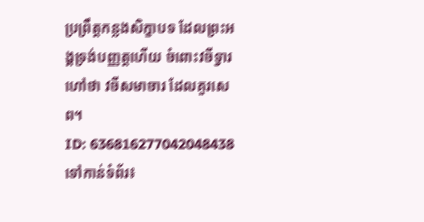ប្រព្រឹត្តកន្លងសិក្ខាបទ ដែលព្រះអង្គទ្រង់បញ្ញត្តហើយ ចំពោះវចីទ្វារ ហៅថា វចីសមាចារ ដែលគួរសេព។
ID: 636816277042048438
ទៅកាន់ទំព័រ៖